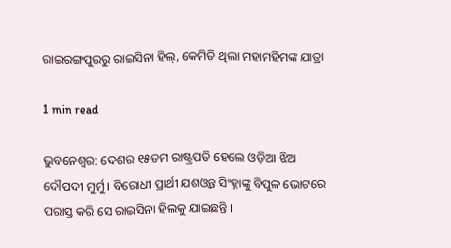ରାଇରଙ୍ଗପୁରରୁ ରାଇସିନା ହିଲ୍, କେମିତି ଥିଲା ମହାମହିମଙ୍କ ଯାତ୍ରା

1 min read

ଭୁବନେଶ୍ବର: ଦେଶର ୧୫ତମ ରାଷ୍ଟ୍ରପତି ହେଲେ ଓଡ଼ିଆ ଝିଅ ଦୌପଦୀ ମୁର୍ମୁ । ବିରୋଧୀ ପ୍ରାର୍ଥୀ ଯଶଓ୍ବନ୍ତ ସିଂହ୍ନାଙ୍କୁ ବିପୁଳ ଭୋଟରେ ପରାସ୍ତ କରି ସେ ରାଇସିନା ହିଲକୁ ଯାଇଛନ୍ତି ।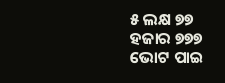୫ ଲକ୍ଷ ୭୭ ହଜାର ୭୭୭ ଭୋଟ ପାଇ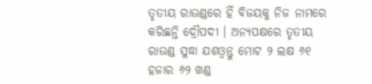ତୃତୀୟ ରାଉଣ୍ଡରେ ହିଁ ବିଜୟକୁ ନିଜ ନାମରେ କରିଛନ୍ତି ଦ୍ରୌପଦୀ । ଅନ୍ୟପକ୍ଷରେ ତୃତୀୟ ରାଉଣ୍ଡ ସୁଦ୍ଧା ଯଶଓ୍ବନ୍ତୁ ମୋଟ ୨ ଲକ୍ଷ ୬୧ ହଜାର ୬୨ ଖଣ୍ଡ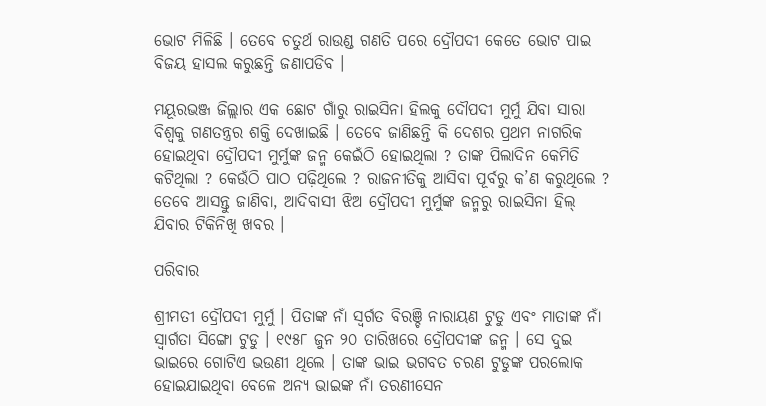ଭୋଟ ମିଳିଛି । ତେବେ ଚତୁର୍ଥ ରାଉଣ୍ଡ ଗଣତି ପରେ ଦ୍ରୌପଦୀ କେତେ ଭୋଟ ପାଇ ବିଜୟ ହାସଲ କରୁଛନ୍ତି ଜଣାପଡିବ ।

ମୟୂରଭଞ୍ଜ ଜିଲ୍ଲାର ଏକ ଛୋଟ ଗାଁରୁ ରାଇସିନା ହିଲକୁ ଦୌପଦୀ ମୁର୍ମୁ ଯିବା ସାରା ବିଶ୍ବକୁ ଗଣତନ୍ତ୍ରର ଶକ୍ତି ଦେଖାଇଛି । ତେବେ ଜାଣିଛନ୍ତି କି ଦେଶର ପ୍ରଥମ ନାଗରିକ ହୋଇଥିବା ଦ୍ରୌପଦୀ ମୁର୍ମୁଙ୍କ ଜନ୍ମ କେଇଁଠି ହୋଇଥିଲା ? ତାଙ୍କ ପିଲାଦିନ କେମିତି କଟିଥିଲା ? କେଉଁଠି ପାଠ ପଢ଼ିଥିଲେ ? ରାଜନୀତିକୁ ଆସିବା ପୂର୍ବରୁ କ’ଣ କରୁଥିଲେ ? ତେବେ ଆସନ୍ତୁ ଜାଣିବା, ଆଦିବାସୀ ଝିଅ ଦ୍ରୌପଦୀ ମୁର୍ମୁଙ୍କ ଜନ୍ମରୁ ରାଇସିନା ହିଲ୍ ଯିବାର ଟିକିନିଖି ଖବର ।

ପରିବାର

ଶ୍ରୀମତୀ ଦ୍ରୌପଦୀ ମୁର୍ମୁ । ପିତାଙ୍କ ନାଁ ସ୍ବର୍ଗତ ବିରଞ୍ଚି ନାରାୟଣ ଟୁଡୁ ଏବଂ ମାତାଙ୍କ ନାଁ ସ୍ବାର୍ଗତା ସିଙ୍ଗୋ ଟୁଡୁ । ୧୯୫୮ ଜୁନ ୨୦ ତାରିଖରେ ଦ୍ରୌପଦୀଙ୍କ ଜନ୍ମ । ସେ ଦୁଇ ଭାଇରେ ଗୋଟିଏ ଭଉଣୀ ଥିଲେ । ତାଙ୍କ ଭାଇ ଭଗବତ ଚରଣ ଟୁଡୁଙ୍କ ପରଲୋକ ହୋଇଯାଇଥିବା ବେଳେ ଅନ୍ୟ ଭାଇଙ୍କ ନାଁ ତରଣୀସେନ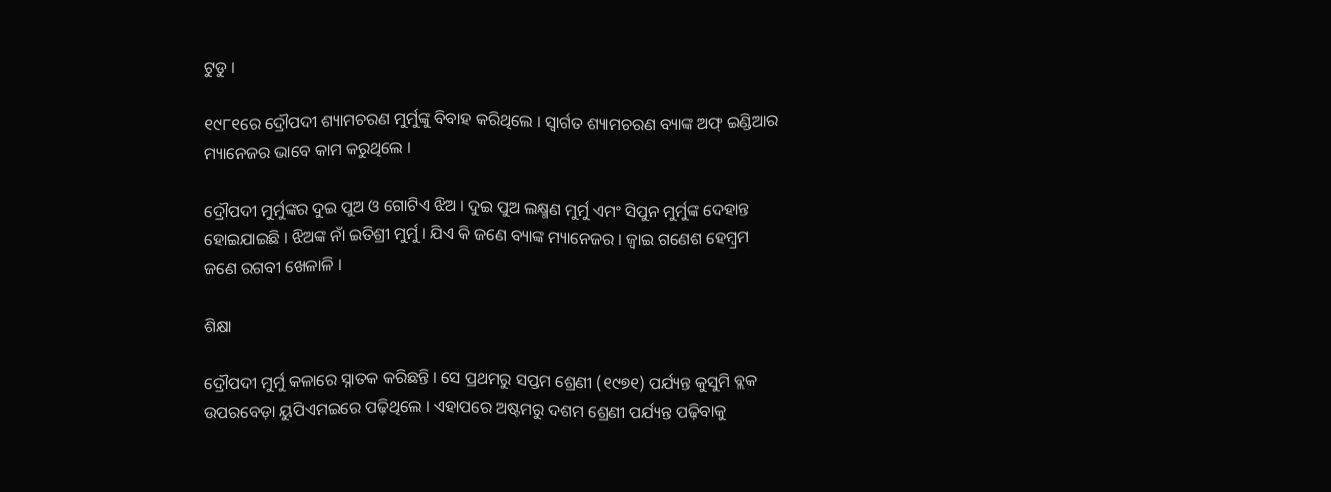ଟୁଡୁ ।

୧୯୮୧ରେ ଦ୍ରୌପଦୀ ଶ୍ୟାମଚରଣ ମୁର୍ମୁଙ୍କୁ ବିବାହ କରିଥିଲେ । ସ୍ବାର୍ଗତ ଶ୍ୟାମଚରଣ ବ୍ୟାଙ୍କ ଅଫ୍ ଇଣ୍ଡିଆର ମ୍ୟାନେଜର ଭାବେ କାମ କରୁଥିଲେ ।

ଦ୍ରୌପଦୀ ମୁର୍ମୁଙ୍କର ଦୁଇ ପୁଅ ଓ ଗୋଟିଏ ଝିଅ । ଦୁଇ ପୁଅ ଲକ୍ଷ୍ମଣ ମୁର୍ମୁ ଏମଂ ସିପୁନ ମୁର୍ମୁଙ୍କ ଦେହାନ୍ତ ହୋଇଯାଇଛି । ଝିଅଙ୍କ ନାଁ ଇତିଶ୍ରୀ ମୁର୍ମୁ । ଯିଏ କି ଜଣେ ବ୍ୟାଙ୍କ ମ୍ୟାନେଜର । ଜ୍ବାଇ ଗଣେଶ ହେମ୍ବ୍ରମ ଜଣେ ରଗବୀ ଖେଳାଳି ।

ଶିକ୍ଷା

ଦ୍ରୌପଦୀ ମୁର୍ମୁ କଳାରେ ସ୍ନାତକ କରିଛନ୍ତି । ସେ ପ୍ରଥମରୁ ସପ୍ତମ ଶ୍ରେଣୀ (୧୯୭୧) ପର୍ଯ୍ୟନ୍ତ କୁସୁମି ବ୍ଲକ ଉପରବେଡ଼ା ୟୁପିଏମଇରେ ପଢ଼ିଥିଲେ । ଏହାପରେ ଅଷ୍ଟମରୁ ଦଶମ ଶ୍ରେଣୀ ପର୍ଯ୍ୟନ୍ତ ପଢ଼ିବାକୁ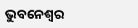ଭୁବନେଶ୍ବର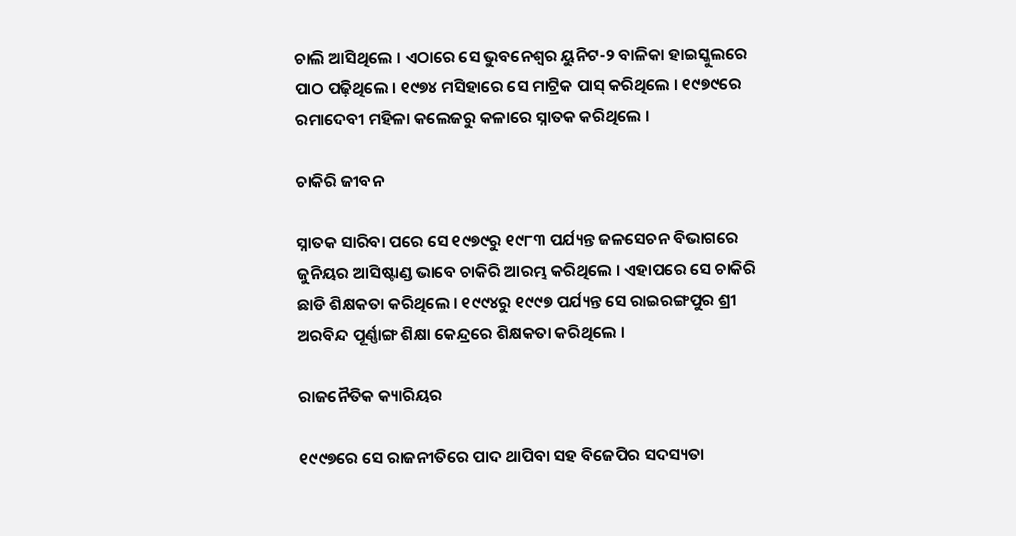ଚାଲି ଆସିଥିଲେ । ଏଠାରେ ସେ ଭୁବନେଶ୍ବର ୟୁନିଟ-୨ ବାଳିକା ହାଇସ୍କୁଲରେ ପାଠ ପଢ଼ିଥିଲେ । ୧୯୭୪ ମସିହାରେ ସେ ମାଟ୍ରିକ ପାସ୍ କରିଥିଲେ । ୧୯୭୯ରେ ରମାଦେବୀ ମହିଳା କଲେଜରୁ କଳାରେ ସ୍ନାତକ କରିଥିଲେ ।

ଚାକିରି ଜୀବନ

ସ୍ନାତକ ସାରିବା ପରେ ସେ ୧୯୭୯ରୁ ୧୯୮୩ ପର୍ଯ୍ୟନ୍ତ ଜଳସେଚନ ବିଭାଗରେ ଜୁନିୟର ଆସିଷ୍ଟାଣ୍ଡ ଭାବେ ଚାକିରି ଆରମ୍ଭ କରିଥିଲେ । ଏହାପରେ ସେ ଚାକିରି ଛାଡି ଶିକ୍ଷକତା କରିଥିଲେ । ୧୯୯୪ରୁ ୧୯୯୭ ପର୍ଯ୍ୟନ୍ତ ସେ ରାଇରଙ୍ଗପୁର ଶ୍ରୀ ଅରବିନ୍ଦ ପୂର୍ଣ୍ଣାଙ୍ଗ ଶିକ୍ଷା କେନ୍ଦ୍ରରେ ଶିକ୍ଷକତା କରିଥିଲେ ।

ରାଜନୈତିକ କ୍ୟାରିୟର

୧୯୯୭ରେ ସେ ରାଜନୀତିରେ ପାଦ ଥାପିବା ସହ ବିଜେପିର ସଦସ୍ୟତା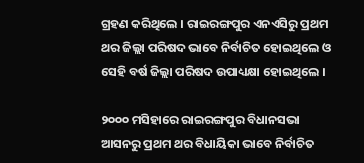ଗ୍ରହଣ କରିଥିଲେ । ରାଇରଙ୍ଗପୁର ଏନଏସିରୁ ପ୍ରଥମ ଥର ଜିଲ୍ଲା ପରିଷଦ ଭାବେ ନିର୍ବାଚିତ ହୋଇଥିଲେ ଓ ସେହି ବର୍ଷ ଜିଲ୍ଲା ପରିଷଦ ଉପାଧ୍ୟକ୍ଷା ହୋଇଥିଲେ ।

୨୦୦୦ ମସିହାରେ ରାଇରଙ୍ଗପୁର ବିଧାନସଭା ଆସନରୁ ପ୍ରଥମ ଥର ବିଧାୟିକା ଭାବେ ନିର୍ବାଚିତ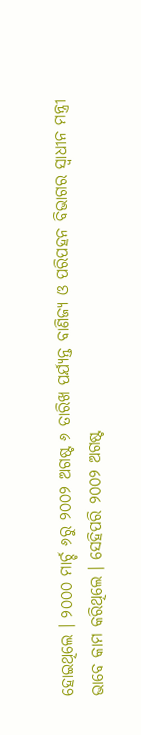ହୋଇଥିଲେ । ୨୦୦୦ ମାର୍ଚ୍ଚ ୬ରୁ ୨୦୦୨ ଅଗଷ୍ଟ ୬ ତାରିଖ ପର୍ଯ୍ୟନ୍ତ ବାଣିଜ୍ୟ ଓ ପରିପହନ ବିଭାଗର ସ୍ବାଧୀନ ମନ୍ତ୍ରୀ ଭାବେ କାମ କରିଥିଲେ । ସେହିପରି ୨୦୦୨ ଅଗଷ୍ଟ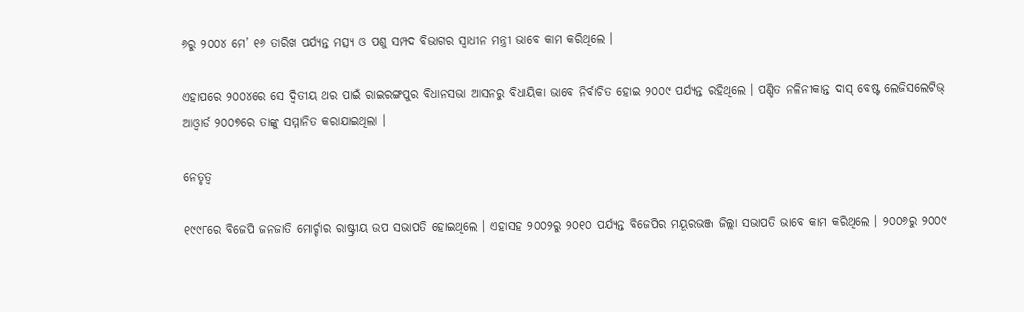୬ରୁ ୨୦୦୪ ମେ’ ୧୬ ତାରିଖ ପର୍ଯ୍ୟନ୍ତ ମତ୍ସ୍ୟ ଓ ପଶୁ ସମ୍ପଦ ବିଭାଗର ସ୍ବାଧୀନ ମନ୍ତ୍ରୀ ଭାବେ କାମ କରିଥିଲେ ।

ଏହାପରେ ୨୦୦୪ରେ ସେ ଦ୍ବିତୀୟ ଥର ପାଇଁ ରାଇରଙ୍ଗପୁର ବିଧାନସଭା ଆସନରୁ ବିଧାୟିକା ଭାବେ ନିର୍ବାଚିତ ହୋଇ ୨୦୦୯ ପର୍ଯ୍ୟନ୍ତ ରହିଥିଲେ । ପଣ୍ଡିତ ନଳିନୀକାନ୍ତ ଦାସ୍ ବେଷ୍ଟ ଲେଜିସଲେଟିଭ୍ ଆଓ୍ବାର୍ଡ ୨୦୦୭ରେ ତାଙ୍କୁ ସମ୍ମାନିତ କରାଯାଇଥିଲା ।

ନେତୃତ୍ବ

୧୯୯୮ରେ ବିଜେପି ଜନଜାତି ମୋର୍ଚ୍ଚାର ରାଷ୍ଟ୍ରୀୟ ଉପ ସଭାପତି ହୋଇଥିଲେ । ଏହାସହ ୨୦୦୨ରୁ ୨୦୧୦ ପର୍ଯ୍ୟନ୍ତ ବିଜେପିର ମୟୂରଭଞ୍ଜ ଜିଲ୍ଲା ସଭାପତି ଭାବେ କାମ କରିଥିଲେ । ୨୦୦୬ରୁ ୨୦୦୯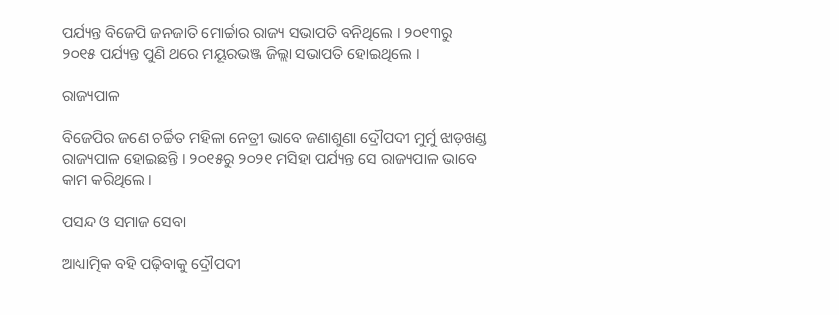ପର୍ଯ୍ୟନ୍ତ ବିଜେପି ଜନଜାତି ମୋର୍ଚ୍ଚାର ରାଜ୍ୟ ସଭାପତି ବନିଥିଲେ । ୨୦୧୩ରୁ ୨୦୧୫ ପର୍ଯ୍ୟନ୍ତ ପୁଣି ଥରେ ମୟୂରଭଞ୍ଜ ଜିଲ୍ଲା ସଭାପତି ହୋଇଥିଲେ ।

ରାଜ୍ୟପାଳ

ବିଜେପିର ଜଣେ ଚର୍ଚ୍ଚିତ ମହିଳା ନେତ୍ରୀ ଭାବେ ଜଣାଶୁଣା ଦ୍ରୌପଦୀ ମୁର୍ମୁ ଝାଡ଼ଖଣ୍ଡ ରାଜ୍ୟପାଳ ହୋଇଛନ୍ତି । ୨୦୧୫ରୁ ୨୦୨୧ ମସିହା ପର୍ଯ୍ୟନ୍ତ ସେ ରାଜ୍ୟପାଳ ଭାବେ କାମ କରିଥିଲେ ।

ପସନ୍ଦ ଓ ସମାଜ ସେବା

ଆଧ୍ୟାତ୍ମିକ ବହି ପଢ଼ିବାକୁ ଦ୍ରୌପଦୀ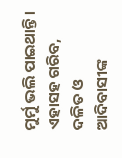ମୁର୍ମୁ ଭଲି ପାଇଥାନ୍ତି । ଏହାସହ ଗରିବ, ଦଳିତ ଓ ଆଦିବାସୀଙ୍କ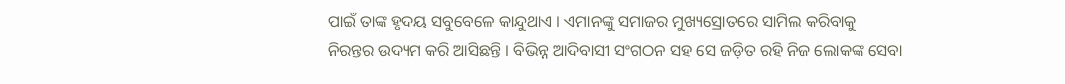ପାଇଁ ତାଙ୍କ ହୃଦୟ ସବୁବେଳେ କାନ୍ଦୁଥାଏ । ଏମାନଙ୍କୁ ସମାଜର ମୁଖ୍ୟସ୍ରୋତରେ ସାମିଲ କରିବାକୁ ନିରନ୍ତର ଉଦ୍ୟମ କରି ଆସିଛନ୍ତି । ବିଭିନ୍ନ ଆଦିବାସୀ ସଂଗଠନ ସହ ସେ ଜଡ଼ିତ ରହି ନିଜ ଲୋକଙ୍କ ସେବା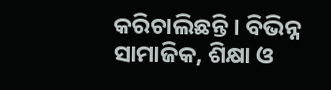କରିଚାଲିଛନ୍ତି । ବିଭିନ୍ନ ସାମାଜିକ, ଶିକ୍ଷା ଓ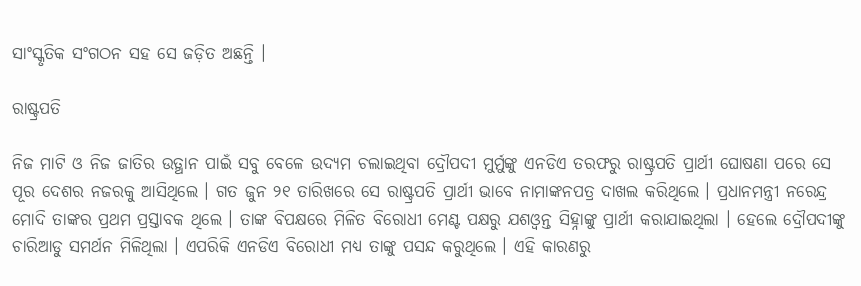ସାଂସ୍କୃତିକ ସଂଗଠନ ସହ ସେ ଜଡ଼ିତ ଅଛନ୍ତି ।

ରାଷ୍ଟ୍ରପତି

ନିଜ ମାଟି ଓ ନିଜ ଜାତିର ଉତ୍ଥାନ ପାଇଁ ସବୁ ବେଳେ ଉଦ୍ୟମ ଚଲାଇଥିବା ଦ୍ରୌପଦୀ ମୁର୍ମୁଙ୍କୁ ଏନଡିଏ ତରଫରୁ ରାଷ୍ଟ୍ରପତି ପ୍ରାର୍ଥୀ ଘୋଷଣା ପରେ ସେ ପୂର ଦେଶର ନଜରକୁ ଆସିଥିଲେ । ଗତ ଜୁନ ୨୧ ତାରିଖରେ ସେ ରାଷ୍ଟ୍ରପତି ପ୍ରାର୍ଥୀ ଭାବେ ନାମାଙ୍କନପତ୍ର ଦାଖଲ କରିଥିଲେ । ପ୍ରଧାନମନ୍ତ୍ରୀ ନରେନ୍ଦ୍ର ମୋଦି ତାଙ୍କର ପ୍ରଥମ ପ୍ରସ୍ତାବକ ଥିଲେ । ତାଙ୍କ ବିପକ୍ଷରେ ମିଳିତ ବିରୋଧୀ ମେଣ୍ଟ ପକ୍ଷରୁ ଯଶଓ୍ବନ୍ତ ସିହ୍ନାଙ୍କୁ ପ୍ରାର୍ଥୀ କରାଯାଇଥିଲା । ହେଲେ ଦ୍ରୌପଦୀଙ୍କୁ ଚାରିଆଡୁ ସମର୍ଥନ ମିଳିଥିଲା । ଏପରିକି ଏନଡିଏ ବିରୋଧୀ ମଧ୍ୟ ତାଙ୍କୁ ପସନ୍ଦ କରୁଥିଲେ । ଏହି କାରଣରୁ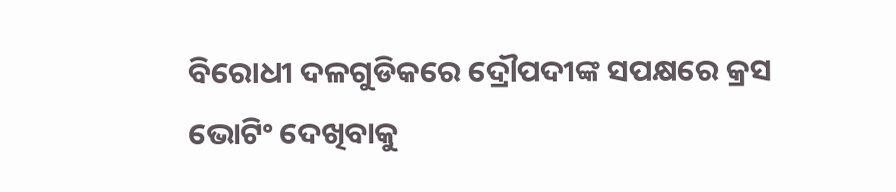ବିରୋଧୀ ଦଳଗୁଡିକରେ ଦ୍ରୌପଦୀଙ୍କ ସପକ୍ଷରେ କ୍ରସ ଭୋଟିଂ ଦେଖିବାକୁ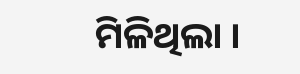ମିଳିଥିଲା ।